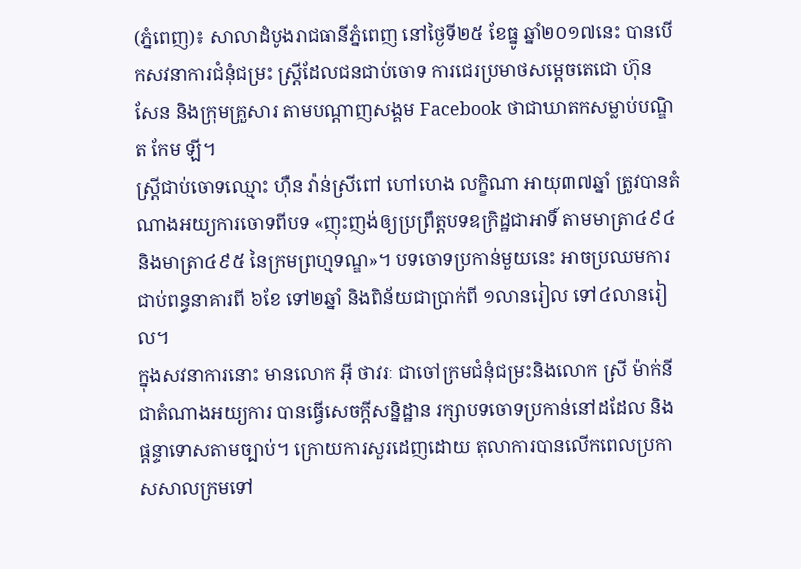(ភ្នំពេញ)៖ សាលាដំបូងរាជធានីភ្នំពេញ នៅថ្ងៃទី២៥ ខែធ្នូ ឆ្នាំ២០១៧នេះ បានបើកសវនាការជំនុំជម្រះ ស្ត្រីដែលជនជាប់ចោទ ការជេរប្រមាថសម្តេចតេជោ ហ៊ុន សែន និងក្រុមគ្រួសារ តាមបណ្តាញសង្គម Facebook ថាជាឃាតកសម្លាប់បណ្ឌិត កែម ឡី។
ស្ត្រីជាប់ចោទឈ្មោះ ហ៊ឺន វ៉ាន់ស្រីពៅ ហៅហេង លក្ខិណា អាយុ៣៧ឆ្នាំ ត្រូវបានតំណាងអយ្យការចោទពីបទ «ញុះញង់ឲ្យប្រព្រឹត្តបទឧក្រិដ្ឋជាអាទិ៍ តាមមាត្រា៤៩៤ និងមាត្រា៤៩៥ នៃក្រមព្រហ្មទណ្ឌ»។ បទចោទប្រកាន់មួយនេះ អាចប្រឈមការជាប់ពន្ធនាគារពី ៦ខែ ទៅ២ឆ្នាំ និងពិន័យជាប្រាក់ពី ១លានរៀល ទៅ៤លានរៀល។
ក្នុងសវនាការនោះ មានលោក អ៊ី ថាវរៈ ជាចៅក្រមជំនុំជម្រះនិងលោក ស្រី ម៉ាក់នី ជាតំណាងអយ្យការ បានធ្វើសេចក្តីសន្និដ្ឋាន រក្សាបទចោទប្រកាន់នៅដដែល និងផ្តន្ទាទោសតាមច្បាប់។ ក្រោយការសួរដេញដោយ តុលាការបានលើកពេលប្រកាសសាលក្រមទៅ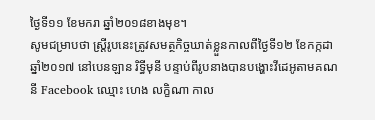ថ្ងៃទី១១ ខែមករា ឆ្នាំ២០១៨ខាងមុខ។
សូមជម្រាបថា ស្ត្រីរូបនេះត្រូវសមត្ថកិច្ចឃាត់ខ្លួនកាលពីថ្ងៃទី១២ ខែកក្កដា ឆ្នាំ២០១៧ នៅបេនឡាន រិទ្ធីមុនី បន្ទាប់ពីរូបនាងបានបង្ហោះវីដេអូតាមគណនី Facebook ឈ្មោះ ហេង លក្ខិណា កាល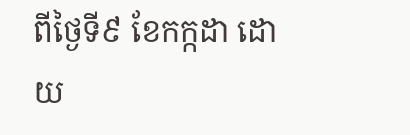ពីថ្ងៃទី៩ ខែកក្កដា ដោយ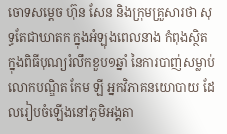ចោទសម្តេច ហ៊ុន សែន និងក្រុមគ្រួសារថា សុទ្ធតែជាឃាតក ក្នុងអំឡុងពេលនាង កំពុងស្ថិតក្នុងពិធីបុណ្យរំលឹកខួប១ឆ្នាំ នៃការបាញ់សម្លាប់លោកបណ្ឌិត កែម ឡី អ្នកវិភាគនយោបាយ ដែលរៀបចំឡើងនៅភូមិអង្គតា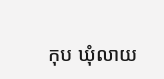កុប ឃុំលាយ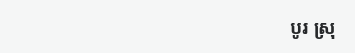បូរ ស្រុ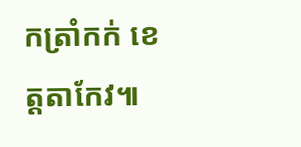កត្រាំកក់ ខេត្តតាកែវ៕